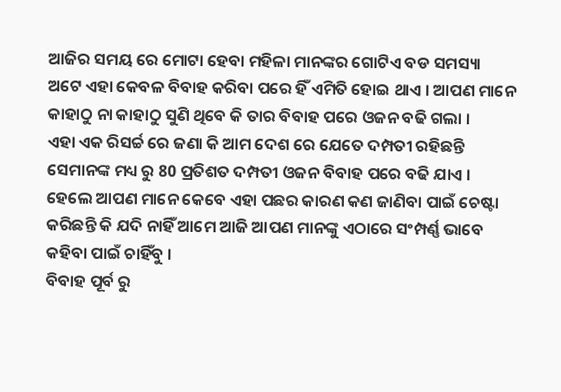ଆଜିର ସମୟ ରେ ମୋଟା ହେବା ମହିଳା ମାନଙ୍କର ଗୋଟିଏ ବଡ ସମସ୍ୟା ଅଟେ ଏହା କେବଳ ବିବାହ କରିବା ପରେ ହିଁ ଏମିତି ହୋଇ ଥାଏ । ଆପଣ ମାନେ କାହାଠୁ ନା କାହାଠୁ ସୁଣି ଥିବେ କି ତାର ବିବାହ ପରେ ଓଜନ ବଢି ଗଲା ।
ଏହା ଏକ ରିସର୍ଚ୍ଚ ରେ ଜଣା କି ଆମ ଦେଶ ରେ ଯେତେ ଦମ୍ପତୀ ରହିଛନ୍ତି ସେମାନଙ୍କ ମଧ୍ୟ ରୁ 80 ପ୍ରତିଶତ ଦମ୍ପତୀ ଓଜନ ବିବାହ ପରେ ବଢି ଯାଏ । ହେଲେ ଆପଣ ମାନେ କେବେ ଏହା ପଛର କାରଣ କଣ ଜାଣିବା ପାଇଁ ଚେଷ୍ଟା କରିଛନ୍ତି କି ଯଦି ନାହିଁ ଆମେ ଆଜି ଆପଣ ମାନଙ୍କୁ ଏଠାରେ ସଂମ୍ପର୍ଣ୍ଣ ଭାବେ କହିବା ପାଇଁ ଚାହିଁବୁ ।
ବିବାହ ପୂର୍ବ ରୁ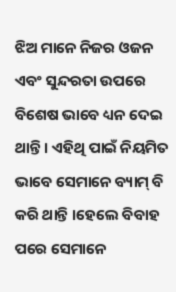ଝିଅ ମାନେ ନିଜର ଓଜନ ଏବଂ ସୁନ୍ଦରତା ଉପରେ ବିଶେଷ ଭାବେ ଧ୍ୟନ ଦେଇ ଥାନ୍ତି । ଏହିଥି ପାଇଁ ନିୟମିତ ଭାବେ ସେମାନେ ବ୍ୟାମ୍ ବି କରି ଥାନ୍ତି ।ହେଲେ ବିବାହ ପରେ ସେମାନେ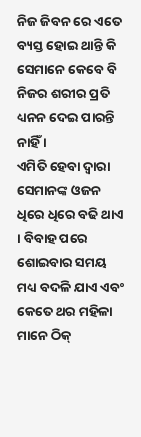ନିଜ ଜିବନ ରେ ଏତେ ବ୍ୟସ୍ତ ହୋଇ ଥାନ୍ତି କି ସେମାନେ କେବେ ବି ନିଜର ଶରୀର ପ୍ରତି ଧ୍ୟନନ ଦେଇ ପାରନ୍ତି ନାହିଁ ।
ଏମିତି ହେବା ଦ୍ୱାରା ସେମାନଙ୍କ ଓଜନ ଧିରେ ଧିରେ ବଢି ଥାଏ । ବିବାହ ପରେ ଶୋଇବାର ସମୟ ମଧ୍ୟ ବଦଳି ଯାଏ ଏବଂ କେତେ ଥର ମହିଳା ମାନେ ଠିକ୍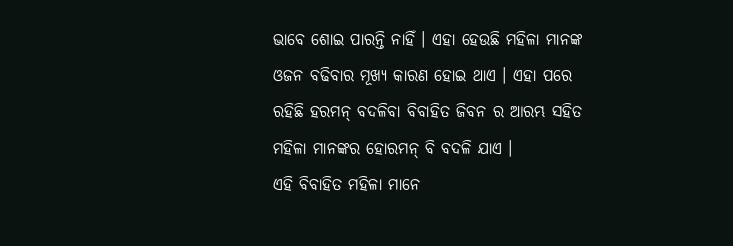ଭାବେ ଶୋଇ ପାରନ୍ତି ନାହିଁ । ଏହା ହେଉଛି ମହିଳା ମାନଙ୍କ ଓଜନ ବଢିବାର ମୂଖ୍ୟ କାରଣ ହୋଇ ଥାଏ । ଏହା ପରେ ରହିଛି ହରମନ୍ ବଦଳିବା ବିବାହିତ ଜିବନ ର ଆରମ୍ଭ ସହିତ ମହିଳା ମାନଙ୍କର ହୋରମନ୍ ବି ବଦଳି ଯାଏ ।
ଏହି ବିବାହିତ ମହିଳା ମାନେ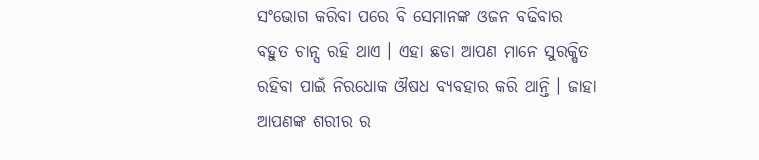ସଂଭୋଗ କରିବା ପରେ ବି ସେମାନଙ୍କ ଓଜନ ବଢିବାର ବହୁତ ଚାନ୍ସ ରହି ଥାଏ । ଏହା ଛଡା ଆପଣ ମାନେ ସୁରକ୍ଷିତ ରହିବା ପାଇଁ ନିରଧୋକ ଔଷଧ ବ୍ୟବହାର କରି ଥାନ୍ତି । ଜାହା ଆପଣଙ୍କ ଶରୀର ର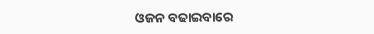ଓଜନ ବଢାଇବାରେ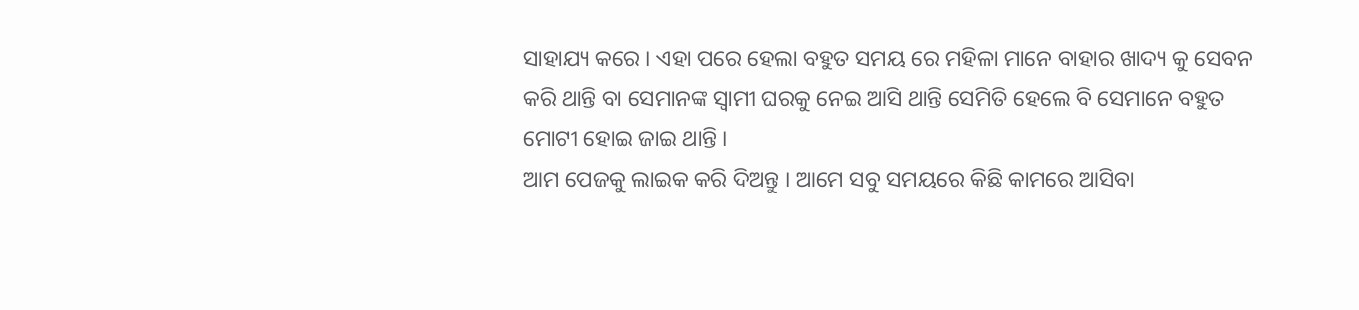ସାହାଯ୍ୟ କରେ । ଏହା ପରେ ହେଲା ବହୁତ ସମୟ ରେ ମହିଳା ମାନେ ବାହାର ଖାଦ୍ୟ କୁ ସେବନ କରି ଥାନ୍ତି ବା ସେମାନଙ୍କ ସ୍ୱାମୀ ଘରକୁ ନେଇ ଆସି ଥାନ୍ତି ସେମିତି ହେଲେ ବି ସେମାନେ ବହୁତ ମୋଟୀ ହୋଇ ଜାଇ ଥାନ୍ତି ।
ଆମ ପେଜକୁ ଲାଇକ କରି ଦିଅନ୍ତୁ । ଆମେ ସବୁ ସମୟରେ କିଛି କାମରେ ଆସିବା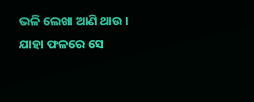ଭଳି ଲେଖା ଆଣି ଥାଉ । ଯାହା ଫଳରେ ସେ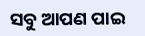ସବୁ ଆପଣ ପାଇ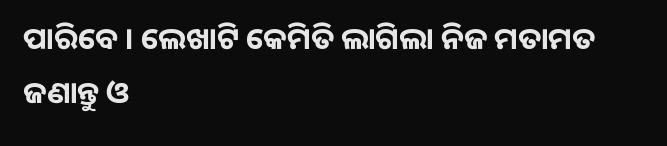ପାରିବେ । ଲେଖାଟି କେମିତି ଲାଗିଲା ନିଜ ମତାମତ ଜଣାନ୍ତୁ ଓ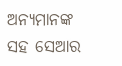ଅନ୍ୟମାନଙ୍କ ସହ ସେଆର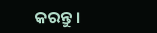କରନ୍ତୁ ।